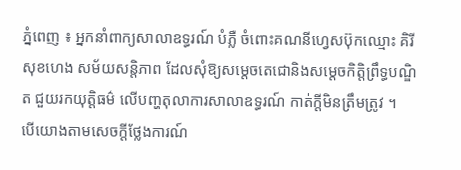ភ្នំពេញ ៖ អ្នកនាំពាក្យសាលាឧទ្ធរណ៍ បំភ្លឺ ចំពោះគណនីហ្វេសប៊ុកឈ្មោះ គិរី សុខហេង សម័យសន្តិភាព ដែលសុំឱ្យសម្តេចតេជោនិងសម្តេចកិត្តិព្រឹទ្ធបណ្ឌិត ជួយរកយុត្តិធម៌ លើបញ្ហតុលាការសាលាឧទ្ធរណ៍ កាត់ក្តីមិនត្រឹមត្រូវ ។
បើយោងតាមសេចក្តីថ្លែងការណ៍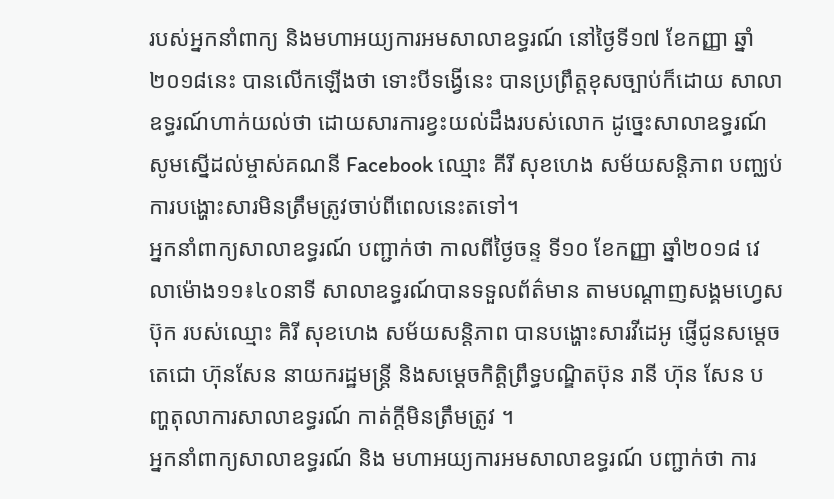របស់អ្នកនាំពាក្យ និងមហាអយ្យការអមសាលាឧទ្ធរណ៍ នៅថ្ងៃទី១៧ ខែកញ្ញា ឆ្នាំ២០១៨នេះ បានលើកឡើងថា ទោះបីទង្វើនេះ បានប្រព្រឹត្ដខុសច្បាប់ក៏ដោយ សាលាឧទ្ធរណ៍ហាក់យល់ថា ដោយសារការខ្វះយល់ដឹងរបស់លោក ដូច្នេះសាលាឧទ្ធរណ៍សូមស្នើដល់ម្ចាស់គណនី Facebook ឈ្មោះ គីរី សុខហេង សម័យសន្ដិភាព បញ្ឈប់ការបង្ហោះសារមិនត្រឹមត្រូវចាប់ពីពេលនេះតទៅ។
អ្នកនាំពាក្យសាលាឧទ្ធរណ៍ បញ្ជាក់ថា កាលពីថ្ងៃចន្ទ ទី១០ ខែកញ្ញា ឆ្នាំ២០១៨ វេលាម៉ោង១១៖៤០នាទី សាលាឧទ្ធរណ៍បានទទួលព័ត៌មាន តាមបណ្ដាញសង្គមហ្វេសប៊ុក របស់ឈ្មោះ គិរី សុខហេង សម័យសន្តិភាព បានបង្ហោះសារវីដេអូ ផ្ញើជូនសម្ដេចតេជោ ហ៊ុនសែន នាយករដ្ឋមន្ត្រី និងសម្តេចកិត្តិព្រឹទ្ធបណ្ឌិតប៊ុន រានី ហ៊ុន សែន បញ្ហតុលាការសាលាឧទ្ធរណ៍ កាត់ក្តីមិនត្រឹមត្រូវ ។
អ្នកនាំពាក្យសាលាឧទ្ធរណ៍ និង មហាអយ្យការអមសាលាឧទ្ធរណ៍ បញ្ជាក់ថា ការ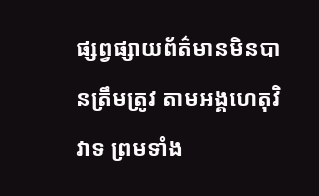ផ្សព្វផ្សាយព័ត៌មានមិនបានត្រឹមត្រូវ តាមអង្គហេតុវិវាទ ព្រមទាំង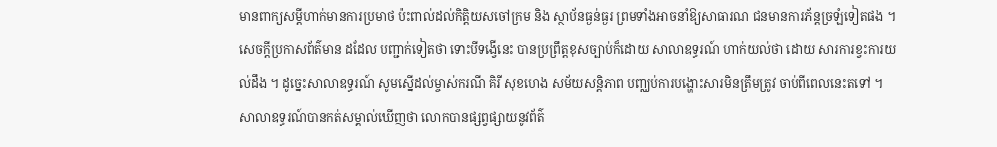មានពាក្យសម្តីហាក់មានការប្រមាថ ប៉ះពាល់ដល់កិត្តិយសចៅក្រម និង ស្ថាប័នធ្ងន់ធ្ងរ ព្រមទាំងអាចនាំឱ្យសាធារណ ជនមានការភ័ន្តច្រឡំទៀតផង ។
សេចក្តីប្រកាសព័ត៌មាន ដដែល បញ្ជាក់ទៀតថា ទោះបីទង្វើនេះ បានប្រព្រឹត្តខុសច្បាប់ក៏ដោយ សាលាឧទ្ធរណ៍ ហាក់យល់ថា ដោយ សារការខ្វះការយល់ដឹង ។ ដូច្នេះសាលាឧទ្ធរណ៍ សូមស្នើដល់ម្ចាស់ករណី គិរី សុខហេង សម័យសន្តិភាព បញ្ឈប់ការបង្ហោះសារមិនត្រឹមត្រូវ ចាប់ពីពេលនេះតទៅ ។
សាលាឧទ្ធរណ៍បានកត់សម្គាល់ឃើញថា លោកបានផ្សព្វផ្សាយនូវព័ត៌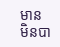មាន មិនបា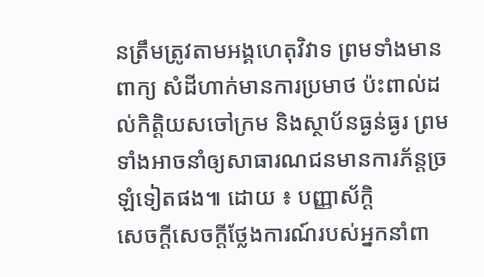នត្រឹមត្រូវតាមអង្គហេតុវិវាទ ព្រមទាំងមានពាក្យ សំដីហាក់មានការប្រមាថ ប៉ះពាល់ដល់កិត្ដិយសចៅក្រម និងស្ថាប័នធ្ងន់ធ្ងរ ព្រមទាំងអាចនាំឲ្យសាធារណជនមានការភ័ន្ដច្រឡំទៀតផង៕ ដោយ ៖ បញ្ញាស័ក្តិ
សេចក្ដីសេចក្តីថ្លែងការណ៍របស់អ្នកនាំពា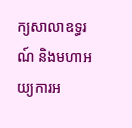ក្យសាលាឧទ្ធរណ៍ និងមហាអយ្យការអ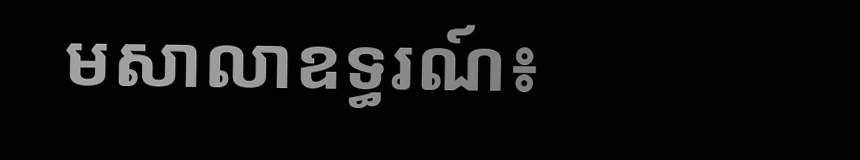មសាលាឧទ្ធរណ៍៖